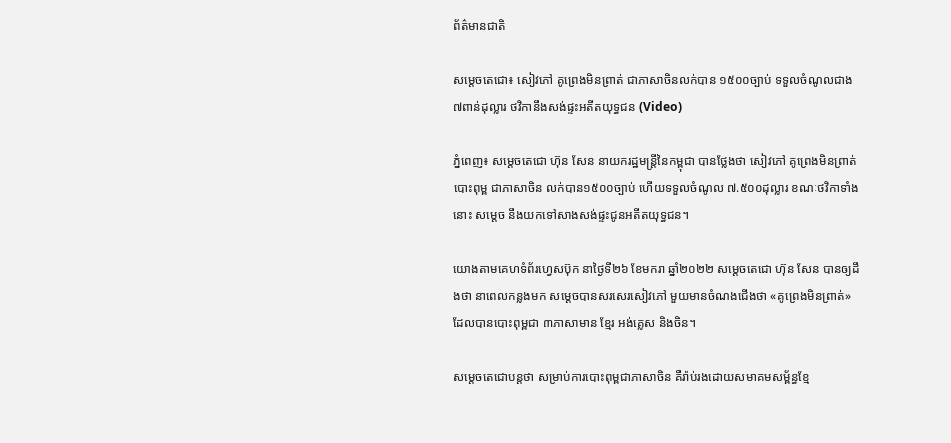ព័ត៌មានជាតិ

សម្ដេចតេជោ៖ សៀវភៅ គូព្រេងមិនព្រាត់ ជាភាសាចិនលក់បាន ១៥០០ច្បាប់ ទទួលចំណូលជាង ៧ពាន់ដុល្លារ ថវិកានឹងសង់ផ្ទះអតីតយុទ្ធជន (Video)

ភ្នំពេញ៖ សម្ដេចតេជោ ហ៊ុន សែន នាយករដ្ឋមន្ដ្រីនៃកម្ពុជា បានថ្លែងថា សៀវភៅ គូព្រេងមិនព្រាត់ បោះពុម្ព ជាភាសាចិន លក់បាន១៥០០ច្បាប់ ហើយទទួលចំណូល ៧.៥០០ដុល្លារ ខណៈថវិកាទាំងនោះ សម្ដេច នឹងយកទៅសាងសង់ផ្ទះជូនអតីតយុទ្ធជន។

យោងតាមគេហទំព័រហ្វេសប៊ុក នាថ្ងៃទី២៦ ខែមករា ឆ្នាំ២០២២ សម្ដេចតេជោ ហ៊ុន សែន បានឲ្យដឹងថា នាពេលកន្លងមក សម្ដេចបានសរសេរសៀវភៅ មួយមានចំណងជើងថា «គូព្រេងមិនព្រាត់» ដែលបានបោះពុម្ពជា ៣ភាសាមាន ខ្មែរ អង់គ្លេស និងចិន។

សម្ដេចតេជោបន្ដថា សម្រាប់ការបោះពុម្ពជាភាសាចិន គឺរ៉ាប់រងដោយសមាគមសម្ព័ន្ធខ្មែ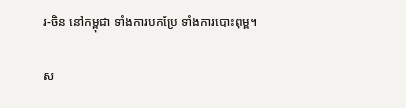រ-ចិន នៅកម្ពុជា ទាំងការបកប្រែ ទាំងការបោះពុម្ព។

ស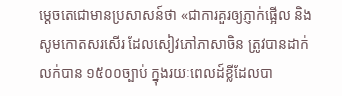ម្ដេចតេជោមានប្រសាសន៍ថា «ជាការគួរឲ្យភ្ញាក់ផ្អើល និងសូមកោតសរសើរ ដែលសៀវភៅភាសាចិន ត្រូវបានដាក់លក់បាន ១៥០០ច្បាប់ ក្នុងរយៈពេលដ៍ខ្លីដែលបា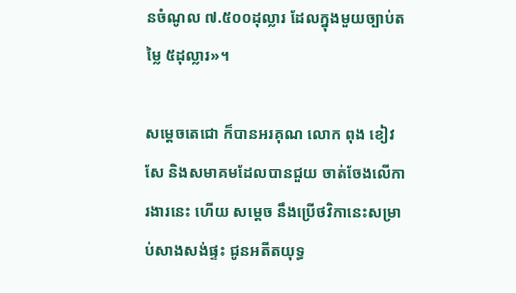នចំណូល ៧.៥០០ដុល្លារ ដែលក្នុងមួយច្បាប់តម្លៃ ៥ដុល្លារ»។

សម្ដេចតេជោ ក៏បានអរគុណ លោក ពុង ខៀវសែ និងសមាគមដែលបានជួយ ចាត់ចែងលើការងារនេះ ហើយ សម្ដេច នឹងប្រើថវិកានេះសម្រាប់សាងសង់ផ្ទះ ជូនអតីតយុទ្ធ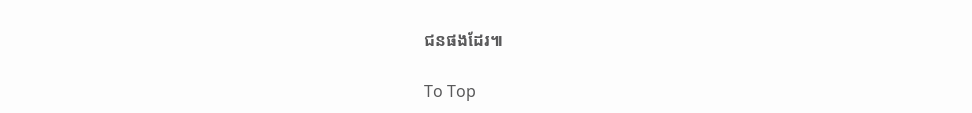ជនផងដែរ៕

To Top